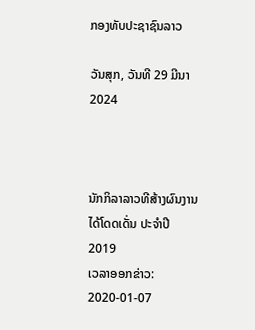ກອງທັບປະຊາຊົນລາວ

ວັນສຸກ, ວັນທີ 29 ມີນາ 2024



ນັກກິລາລາວທີສ້າງຜົນງານໄດ້ໂດດເດັ່ນ ປະຈຳປີ 2019
ເວລາອອກຂ່າວ: 2020-01-07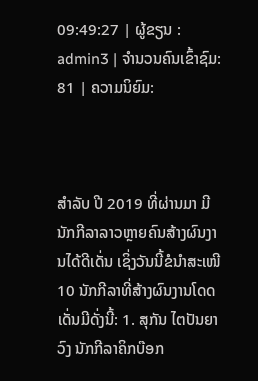09:49:27 | ຜູ້ຂຽນ : admin3 | ຈຳນວນຄົນເຂົ້າຊົມ: 81 | ຄວາມນິຍົມ:



ສຳລັບ ປີ 2019 ທີ່ຜ່ານມາ ມີນັກກີລາລາວຫຼາຍຄົນສ້າງຜົນງານໄດ້ດີເດັ່ນ ເຊິ່ງວັນນີ້ຂໍນໍາສະເໜີ10 ນັກກີລາທີ່ສ້າງຜົນງານໂດດເດັ່ນມີດັ່ງນີ້: 1. ສຸກັນ ໄຕປັນຍາວົງ ນັກກີລາຄິກບ໊ອກ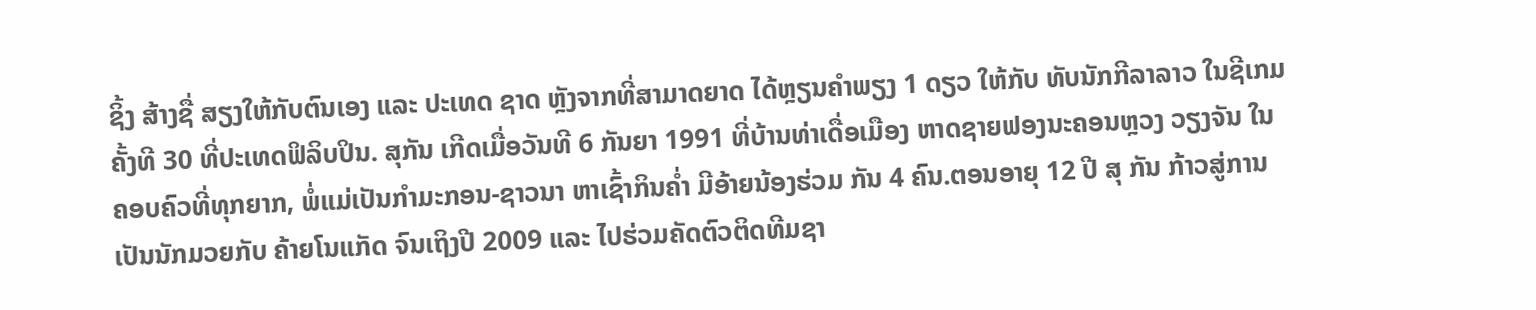ຊິ້ງ ສ້າງຊື່ ສຽງໃຫ້ກັບຕົນເອງ ແລະ ປະເທດ ຊາດ ຫຼັງຈາກທີ່ສາມາດຍາດ ໄດ້ຫຼຽນຄໍາພຽງ 1 ດຽວ ໃຫ້ກັບ ທັບນັກກີລາລາວ ໃນຊີເກມຄັ້ງທີ 30 ທີ່ປະເທດຟິລິບປິນ. ສຸກັນ ເກີດເມື່ອວັນທີ 6 ກັນຍາ 1991 ທີ່ບ້ານທ່າເດື່ອເມືອງ ຫາດຊາຍຟອງນະຄອນຫຼວງ ວຽງຈັນ ໃນຄອບຄົວທີ່ທຸກຍາກ, ພໍ່ແມ່ເປັນກຳມະກອນ-ຊາວນາ ຫາເຊົ້າກິນຄໍ່າ ມີອ້າຍນ້ອງຮ່ວມ ກັນ 4 ຄົນ.ຕອນອາຍຸ 12 ປີ ສຸ ກັນ ກ້າວສູ່ການເປັນນັກມວຍກັບ ຄ້າຍໂນແກັດ ຈົນເຖິງປີ 2009 ແລະ ໄປຮ່ວມຄັດຕົວຕິດທີມຊາ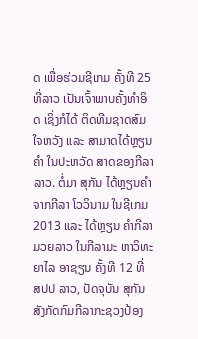ດ ເພື່ອຮ່ວມຊີເກມ ຄັ້ງທີ 25 ທີ່ລາວ ເປັນເຈົ້າພາບຄັ້ງທຳອິດ ເຊິ່ງກໍໄດ້ ຕິດທີມຊາດສົມໃຈຫວັງ ແລະ ສາມາດໄດ້ຫຼຽນຄຳ ໃນປະຫວັດ ສາດຂອງກີລາລາວ. ຕໍ່ມາ ສຸກັນ ໄດ້ຫຼຽນຄໍາຈາກກີລາ ໂວວິນາມ ໃນຊີເກມ 2013 ແລະ ໄດ້ຫຼຽນ ຄຳກີລາມວຍລາວ ໃນກີລາມະ ຫາວິທະຍາໄລ ອາຊຽນ ຄັ້ງທີ 12 ທີ່ ສປປ ລາວ, ປັດຈຸບັນ ສຸກັນ ສັງກັດກົມກີລາກະຊວງປ້ອງ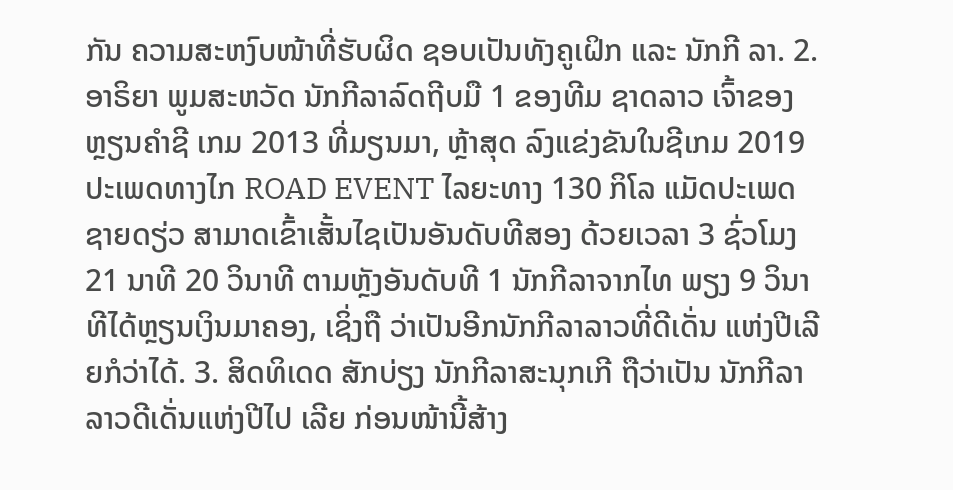ກັນ ຄວາມສະຫງົບໜ້າທີ່ຮັບຜິດ ຊອບເປັນທັງຄູເຝິກ ແລະ ນັກກີ ລາ. 2. ອາຣິຍາ ພູມສະຫວັດ ນັກກີລາລົດຖີບມື 1 ຂອງທີມ ຊາດລາວ ເຈົ້າຂອງຫຼຽນຄໍາຊີ ເກມ 2013 ທີ່ມຽນມາ, ຫຼ້າສຸດ ລົງແຂ່ງຂັນໃນຊີເກມ 2019 ປະເພດທາງໄກ ROAD EVENT ໄລຍະທາງ 130 ກິໂລ ແມັດປະເພດຊາຍດຽ່ວ ສາມາດເຂົ້າເສັ້ນໄຊເປັນອັນດັບທີສອງ ດ້ວຍເວລາ 3 ຊົ່ວໂມງ 21 ນາທີ 20 ວິນາທີ ຕາມຫຼັງອັນດັບທີ 1 ນັກກີລາຈາກໄທ ພຽງ 9 ວິນາ ທີໄດ້ຫຼຽນເງິນມາຄອງ, ເຊິ່ງຖື ວ່າເປັນອີກນັກກີລາລາວທີ່ດີເດັ່ນ ແຫ່ງປີເລີຍກໍວ່າໄດ້. 3. ສິດທິເດດ ສັກບ່ຽງ ນັກກີລາສະນຸກເກີ ຖືວ່າເປັນ ນັກກີລາລາວດີເດັ່ນແຫ່ງປີໄປ ເລີຍ ກ່ອນໜ້ານີ້ສ້າງ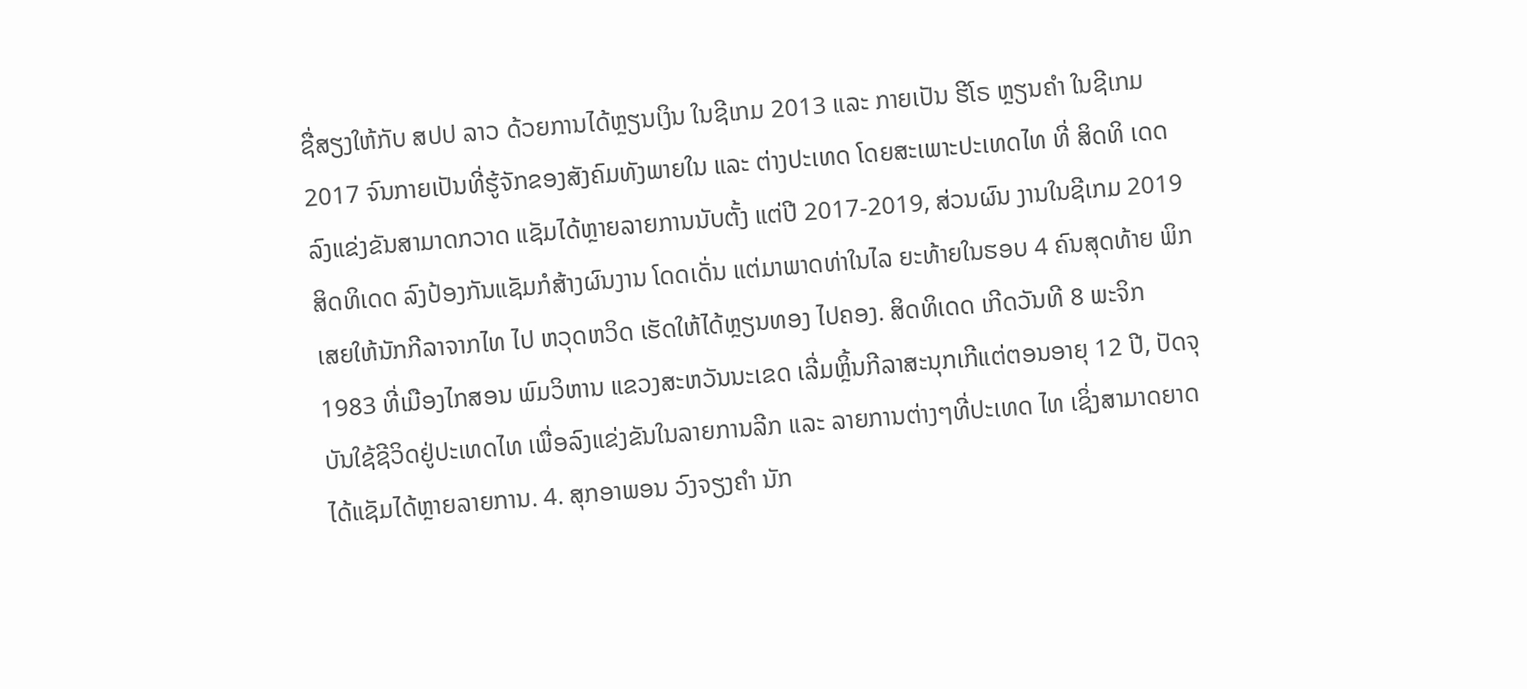ຊື່ສຽງໃຫ້ກັບ ສປປ ລາວ ດ້ວຍການໄດ້ຫຼຽນເງິນ ໃນຊີເກມ 2013 ແລະ ກາຍເປັນ ຮີໂຣ ຫຼຽນຄໍາ ໃນຊີເກມ 2017 ຈົນກາຍເປັນທີ່ຮູ້ຈັກຂອງສັງຄົມທັງພາຍໃນ ແລະ ຕ່າງປະເທດ ໂດຍສະເພາະປະເທດໄທ ທີ່ ສິດທິ ເດດ ລົງແຂ່ງຂັນສາມາດກວາດ ແຊັມໄດ້ຫຼາຍລາຍການນັບຕັ້ງ ແຕ່ປີ 2017-2019, ສ່ວນຜົນ ງານໃນຊີເກມ 2019 ສິດທິເດດ ລົງປ້ອງກັນແຊັມກໍສ້າງຜົນງານ ໂດດເດັ່ນ ແຕ່ມາພາດທ່າໃນໄລ ຍະທ້າຍໃນຮອບ 4 ຄົນສຸດທ້າຍ ພິກເສຍໃຫ້ນັກກີລາຈາກໄທ ໄປ ຫວຸດຫວິດ ເຮັດໃຫ້ໄດ້ຫຼຽນທອງ ໄປຄອງ. ສິດທິເດດ ເກີດວັນທີ 8 ພະຈິກ 1983 ທີ່ເມືອງໄກສອນ ພົມວິຫານ ແຂວງສະຫວັນນະເຂດ ເລີ່ມຫຼິ້ນກີລາສະນຸກເກີແຕ່ຕອນອາຍຸ 12 ປີ, ປັດຈຸບັນໃຊ້ຊີວິດຢູ່ປະເທດໄທ ເພື່ອລົງແຂ່ງຂັນໃນລາຍການລີກ ແລະ ລາຍການຕ່າງໆທີ່ປະເທດ ໄທ ເຊິ່ງສາມາດຍາດໄດ້ແຊັມໄດ້ຫຼາຍລາຍການ. 4. ສຸກອາພອນ ວົງຈຽງຄໍາ ນັກ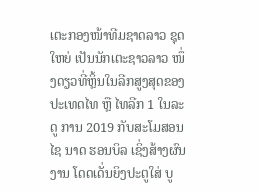ເຕະກອງໜ້າທີມຊາດລາວ ຊຸດໃຫຍ່ ເປັນນັກເຕະຊາວລາວ ໜຶ່ງດຽວທີ່ຫຼິ້ນໃນລີກສູງສຸດຂອງ ປະເທດໄທ ຫຼື ໄທລີກ 1 ໃນລະດູ ການ 2019 ກັບສະໂມສອນ ໄຊ ນາດ ຮອນບິລ ເຊິ່ງສ້າງຜົນງານ ໂດດເດັ່ນຍິງປະຕູໃສ່ ບູ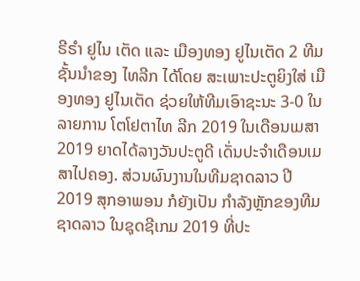ຣີຣໍາ ຢູໄນ ເຕັດ ແລະ ເມືອງທອງ ຢູໄນເຕັດ 2 ທີມຊັ້ນນໍາຂອງ ໄທລີກ ໄດ້ໂດຍ ສະເພາະປະຕູຍິງໃສ່ ເມືອງທອງ ຢູໄນເຕັດ ຊ່ວຍໃຫ້ທີມເອົາຊະນະ 3-0 ໃນລາຍການ ໂຕໂຢຕາໄທ ລີກ 2019 ໃນເດືອນເມສາ 2019 ຍາດໄດ້ລາງວັນປະຕູດີ ເດັ່ນປະຈໍາເດືອນເມສາໄປຄອງ. ສ່ວນຜົນງານໃນທີມຊາດລາວ ປີ 2019 ສຸກອາພອນ ກໍຍັງເປັນ ກໍາລັງຫຼັກຂອງທີມ ຊາດລາວ ໃນຊຸດຊີເກມ 2019 ທີ່ປະ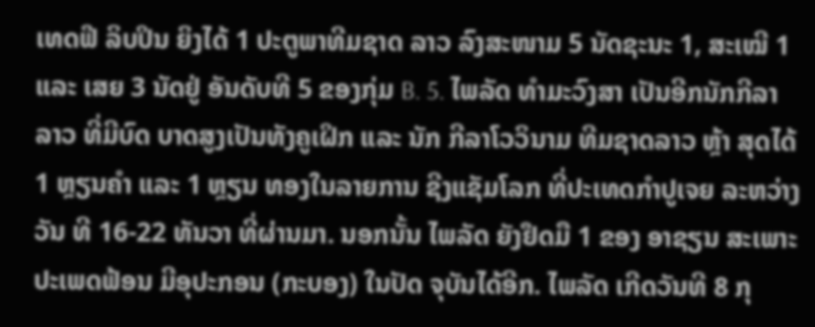ເທດຟີ ລິບປິນ ຍິງໄດ້ 1 ປະຕູພາທີມຊາດ ລາວ ລົງສະໜາມ 5 ນັດຊະນະ 1, ສະເໝີ 1 ແລະ ເສຍ 3 ນັດຢູ່ ອັນດັບທີ 5 ຂອງກຸ່ມ B. 5. ໄພລັດ ທໍາມະວົງສາ ເປັນອີກນັກກີລາລາວ ທີ່ມີບົດ ບາດສູງເປັນທັງຄູເຝິກ ແລະ ນັກ ກີລາໂວວິນາມ ທີມຊາດລາວ ຫຼ້າ ສຸດໄດ້ 1 ຫຼຽນຄໍາ ແລະ 1 ຫຼຽນ ທອງໃນລາຍການ ຊີງແຊັມໂລກ ທີ່ປະເທດກໍາປູເຈຍ ລະຫວ່າງວັນ ທີ 16-22 ທັນວາ ທີ່ຜ່ານມາ. ນອກນັ້ນ ໄພລັດ ຍັງຢຶດມື 1 ຂອງ ອາຊຽນ ສະເພາະປະເພດຟ້ອນ ມີອຸປະກອນ (ກະບອງ) ໃນປັດ ຈຸບັນໄດ້ອີກ. ໄພລັດ ເກີດວັນທີ 8 ກຸ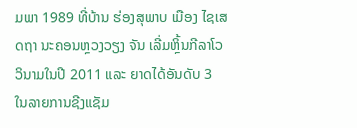ມພາ 1989 ທີ່ບ້ານ ຮ່ອງສຸພາບ ເມືອງ ໄຊເສດຖາ ນະຄອນຫຼວງວຽງ ຈັນ ເລີ່ມຫຼິ້ນກີລາໂວວິນາມໃນປີ 2011 ແລະ ຍາດໄດ້ອັນດັບ 3 ໃນລາຍການຊີງແຊັມ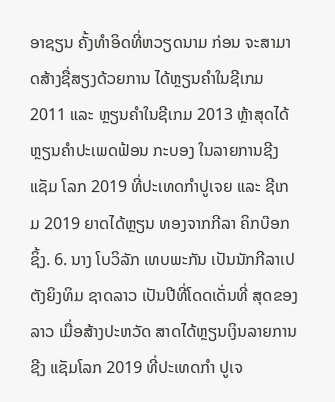ອາຊຽນ ຄັ້ງທໍາອິດທີ່ຫວຽດນາມ ກ່ອນ ຈະສາມາດສ້າງຊື່ສຽງດ້ວຍການ ໄດ້ຫຼຽນຄໍາໃນຊີເກມ 2011 ແລະ ຫຼຽນຄໍາໃນຊີເກມ 2013 ຫຼ້າສຸດໄດ້ຫຼຽນຄໍາປະເພດຟ້ອນ ກະບອງ ໃນລາຍການຊີງແຊັມ ໂລກ 2019 ທີ່ປະເທດກໍາປູເຈຍ ແລະ ຊີເກມ 2019 ຍາດໄດ້ຫຼຽນ ທອງຈາກກີລາ ຄິກບ໊ອກຊິ້ງ. 6. ນາງ ໂບວິລັກ ເທບພະກັນ ເປັນນັກກີລາເປຕັງຍິງທິມ ຊາດລາວ ເປັນປີທີ່ໂດດເດັ່ນທີ່ ສຸດຂອງລາວ ເມື່ອສ້າງປະຫວັດ ສາດໄດ້ຫຼຽນເງິນລາຍການຊີງ ແຊັມໂລກ 2019 ທີ່ປະເທດກໍາ ປູເຈ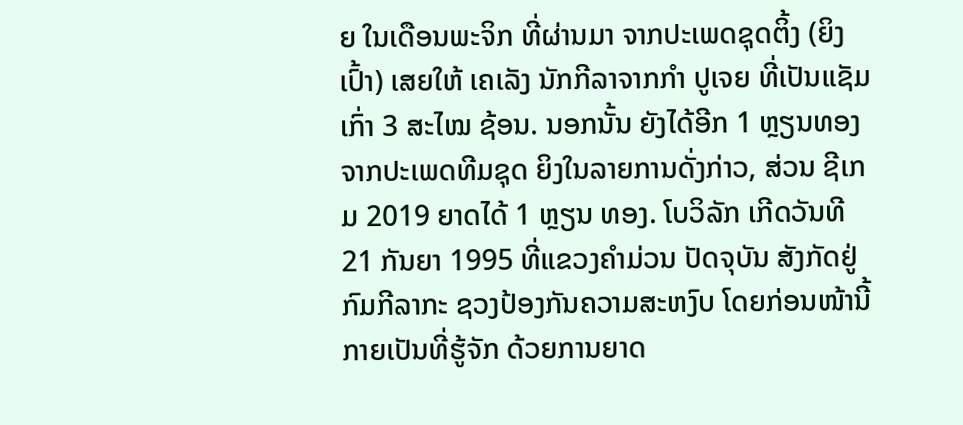ຍ ໃນເດືອນພະຈິກ ທີ່ຜ່ານມາ ຈາກປະເພດຊຸດຕິ້ງ (ຍິງເປົ້າ) ເສຍໃຫ້ ເຄເລັງ ນັກກີລາຈາກກໍາ ປູເຈຍ ທີ່ເປັນແຊັມເກົ່າ 3 ສະໄໝ ຊ້ອນ. ນອກນັ້ນ ຍັງໄດ້ອີກ 1 ຫຼຽນທອງຈາກປະເພດທີມຊຸດ ຍິງໃນລາຍການດັ່ງກ່າວ, ສ່ວນ ຊີເກມ 2019 ຍາດໄດ້ 1 ຫຼຽນ ທອງ. ໂບວິລັກ ເກີດວັນທີ 21 ກັນຍາ 1995 ທີ່ແຂວງຄໍາມ່ວນ ປັດຈຸບັນ ສັງກັດຢູ່ກົມກີລາກະ ຊວງປ້ອງກັນຄວາມສະຫງົບ ໂດຍກ່ອນໜ້ານີ້ກາຍເປັນທີ່ຮູ້ຈັກ ດ້ວຍການຍາດ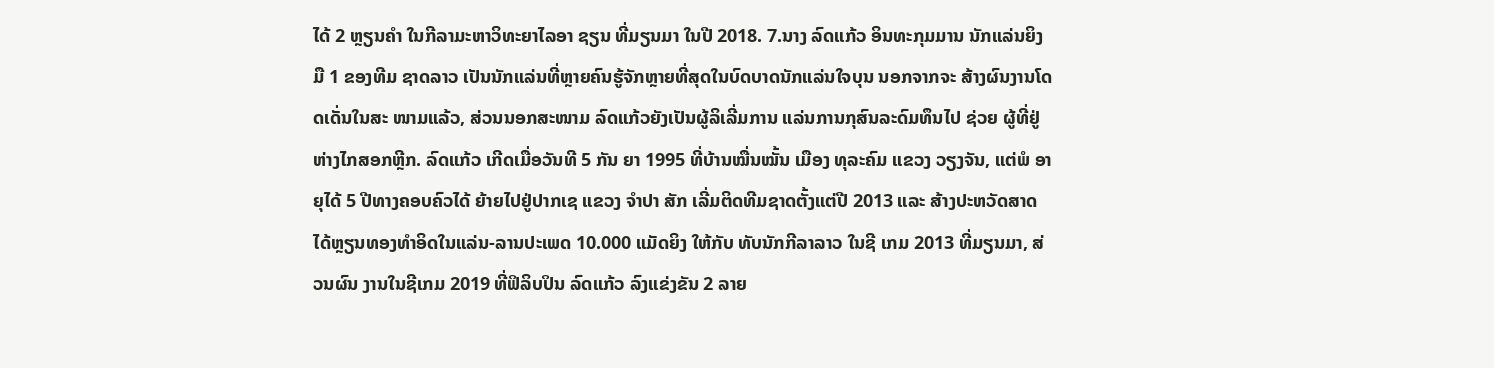ໄດ້ 2 ຫຼຽນຄໍາ ໃນກີລາມະຫາວິທະຍາໄລອາ ຊຽນ ທີ່ມຽນມາ ໃນປີ 2018. 7.ນາງ ລົດແກ້ວ ອິນທະກຸມມານ ນັກແລ່ນຍິງມື 1 ຂອງທີມ ຊາດລາວ ເປັນນັກແລ່ນທີ່ຫຼາຍຄົນຮູ້ຈັກຫຼາຍທີ່ສຸດໃນບົດບາດນັກແລ່ນໃຈບຸນ ນອກຈາກຈະ ສ້າງຜົນງານໂດດເດັ່ນໃນສະ ໜາມແລ້ວ, ສ່ວນນອກສະໜາມ ລົດແກ້ວຍັງເປັນຜູ້ລິເລີ່ມການ ແລ່ນການກຸສົນລະດົມທຶນໄປ ຊ່ວຍ ຜູ້ທີ່ຢູ່ຫ່າງໄກສອກຫຼີກ. ລົດແກ້ວ ເກີດເມື່ອວັນທີ 5 ກັນ ຍາ 1995 ທີ່ບ້ານໝື່ນໝັ້ນ ເມືອງ ທຸລະຄົມ ແຂວງ ວຽງຈັນ, ແຕ່ພໍ ອາຍຸໄດ້ 5 ປີທາງຄອບຄົວໄດ້ ຍ້າຍໄປຢູ່ປາກເຊ ແຂວງ ຈໍາປາ ສັກ ເລີ່ມຕິດທີມຊາດຕັ້ງແຕ່ປີ 2013 ແລະ ສ້າງປະຫວັດສາດ ໄດ້ຫຼຽນທອງທໍາອິດໃນແລ່ນ-ລານປະເພດ 10.000 ແມັດຍິງ ໃຫ້ກັບ ທັບນັກກີລາລາວ ໃນຊີ ເກມ 2013 ທີ່ມຽນມາ, ສ່ວນຜົນ ງານໃນຊີເກມ 2019 ທີ່ຟິລິບປິນ ລົດແກ້ວ ລົງແຂ່ງຂັນ 2 ລາຍ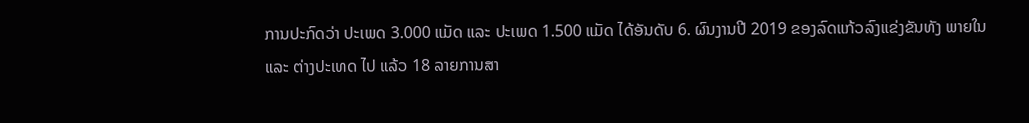ການປະກົດວ່າ ປະເພດ 3.000 ແມັດ ແລະ ປະເພດ 1.500 ແມັດ ໄດ້ອັນດັບ 6. ຜົນງານປີ 2019 ຂອງລົດແກ້ວລົງແຂ່ງຂັນທັງ ພາຍໃນ ແລະ ຕ່າງປະເທດ ໄປ ແລ້ວ 18 ລາຍການສາ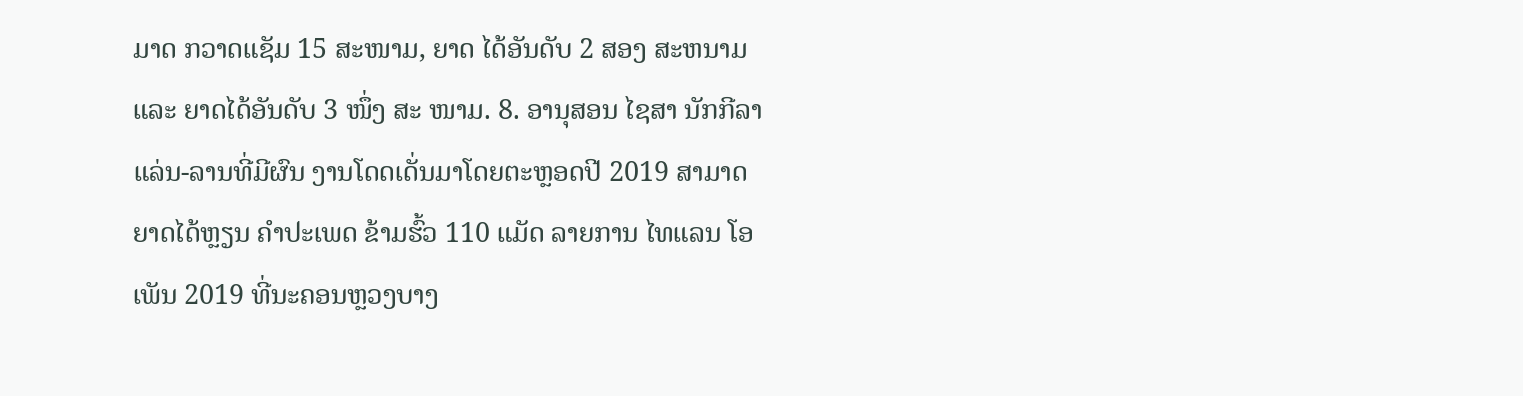ມາດ ກວາດແຊັມ 15 ສະໜາມ, ຍາດ ໄດ້ອັນດັບ 2 ສອງ ສະຫນາມ ແລະ ຍາດໄດ້ອັນດັບ 3 ໜຶ່ງ ສະ ໜາມ. 8. ອານຸສອນ ໄຊສາ ນັກກີລາແລ່ນ-ລານທີ່ມີຜົນ ງານໂດດເດັ່ນມາໂດຍຕະຫຼອດປີ 2019 ສາມາດຍາດໄດ້ຫຼຽນ ຄໍາປະເພດ ຂ້າມຮົ້ວ 110 ແມັດ ລາຍການ ໄທແລນ ໂອເພັນ 2019 ທີ່ນະຄອນຫຼວງບາງ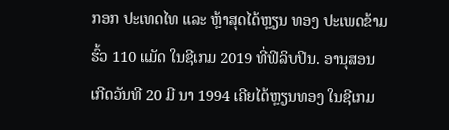ກອກ ປະເທດໄທ ແລະ ຫຼ້າສຸດໄດ້ຫຼຽນ ທອງ ປະເພດຂ້າມຮົ້ວ 110 ແມັດ ໃນຊີເກມ 2019 ທີ່ຟິລິບປິນ. ອານຸສອນ ເກີດວັນທີ 20 ມີ ນາ 1994 ເຄີຍໄດ້ຫຼຽນທອງ ໃນຊີເກມ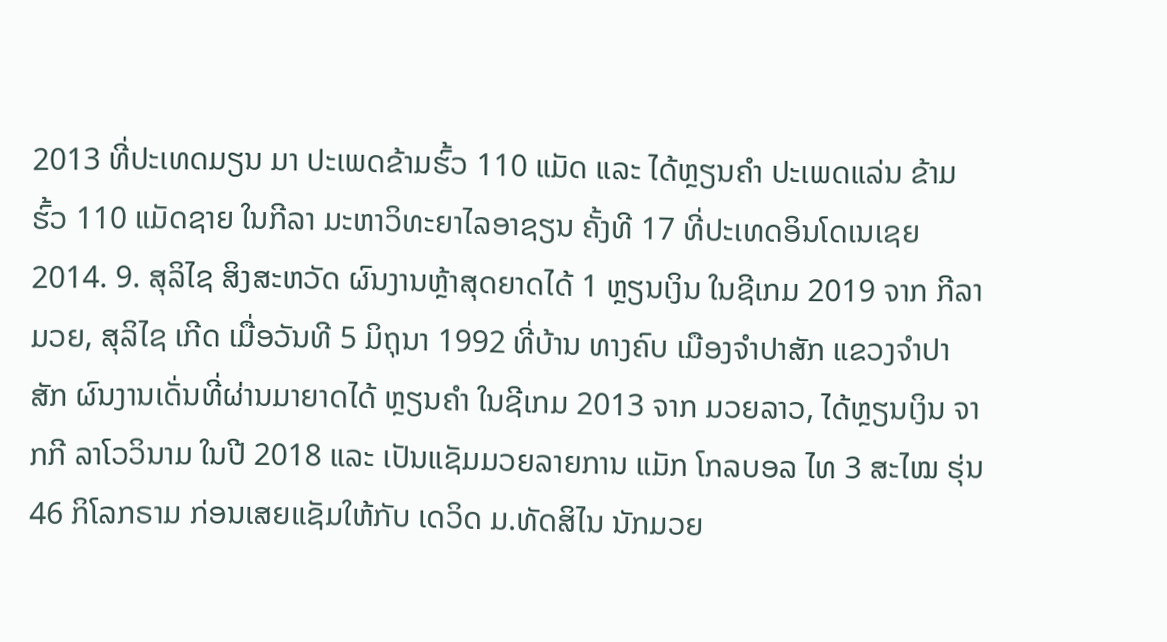2013 ທີ່ປະເທດມຽນ ມາ ປະເພດຂ້າມຮົ້ວ 110 ແມັດ ແລະ ໄດ້ຫຼຽນຄຳ ປະເພດແລ່ນ ຂ້າມຮົ້ວ 110 ແມັດຊາຍ ໃນກີລາ ມະຫາວິທະຍາໄລອາຊຽນ ຄັ້ງທີ 17 ທີ່ປະເທດອິນໂດເນເຊຍ 2014. 9. ສຸລິໄຊ ສິງສະຫວັດ ຜົນງານຫຼ້າສຸດຍາດໄດ້ 1 ຫຼຽນເງິນ ໃນຊີເກມ 2019 ຈາກ ກີລາມວຍ, ສຸລິໄຊ ເກີດ ເມື່ອວັນທີ 5 ມິຖຸນາ 1992 ທີ່ບ້ານ ທາງຄົບ ເມືອງຈໍາປາສັກ ແຂວງຈໍາປາສັກ ຜົນງານເດັ່ນທີ່ຜ່ານມາຍາດໄດ້ ຫຼຽນຄໍາ ໃນຊີເກມ 2013 ຈາກ ມວຍລາວ, ໄດ້ຫຼຽນເງິນ ຈາກກີ ລາໂວວິນາມ ໃນປີ 2018 ແລະ ເປັນແຊັມມວຍລາຍການ ແມັກ ໂກລບອລ ໄທ 3 ສະໄໝ ຮຸ່ນ 46 ກິໂລກຣາມ ກ່ອນເສຍແຊັມໃຫ້ກັບ ເດວິດ ມ.ທັດສິໄນ ນັກມວຍ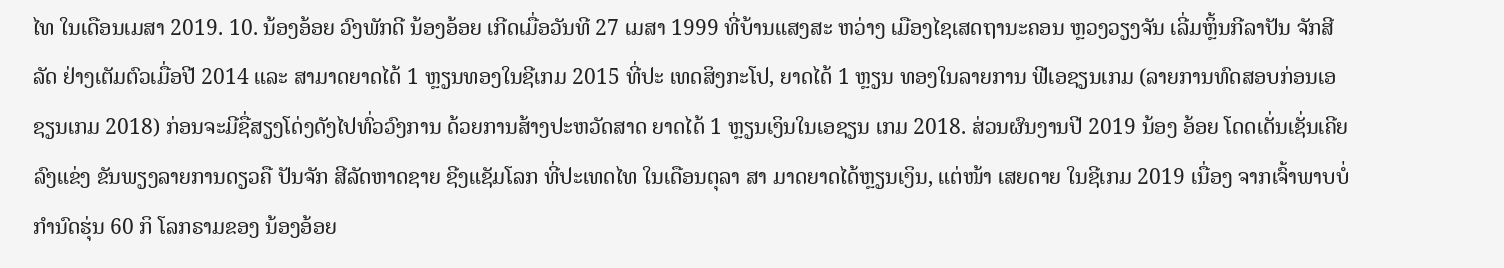ໄທ ໃນເດືອນເມສາ 2019. 10. ນ້ອງອ້ອຍ ວົງພັກດີ ນ້ອງອ້ອຍ ເກີດເມື່ອວັນທີ 27 ເມສາ 1999 ທີ່ບ້ານແສງສະ ຫວ່າງ ເມືອງໄຊເສດຖານະຄອນ ຫຼວງວຽງຈັນ ເລີ່ມຫຼິ້ນກີລາປັນ ຈັກສີລັດ ຢ່າງເຕັມຕົວເມື່ອປີ 2014 ແລະ ສາມາດຍາດໄດ້ 1 ຫຼຽນທອງໃນຊີເກມ 2015 ທີ່ປະ ເທດສິງກະໂປ, ຍາດໄດ້ 1 ຫຼຽນ ທອງໃນລາຍການ ຟີເອຊຽນເກມ (ລາຍການທົດສອບກ່ອນເອ ຊຽນເກມ 2018) ກ່ອນຈະມີຊື່ສຽງໂດ່ງດັງໄປທົ່ວວົງການ ດ້ວຍການສ້າງປະຫວັດສາດ ຍາດໄດ້ 1 ຫຼຽນເງິນໃນເອຊຽນ ເກມ 2018. ສ່ວນຜົນງານປີ 2019 ນ້ອງ ອ້ອຍ ໂດດເດັ່ນເຊັ່ນເຄີຍລົງແຂ່ງ ຂັນພຽງລາຍການດຽວຄື ປັນຈັກ ສີລັດຫາດຊາຍ ຊີງແຊັມໂລກ ທີ່ປະເທດໄທ ໃນເດືອນຕຸລາ ສາ ມາດຍາດໄດ້ຫຼຽນເງິນ, ແຕ່ໜ້າ ເສຍດາຍ ໃນຊີເກມ 2019 ເນື່ອງ ຈາກເຈົ້າພາບບໍ່ກໍານົດຮຸ່ນ 60 ກິ ໂລກຣາມຂອງ ນ້ອງອ້ອຍ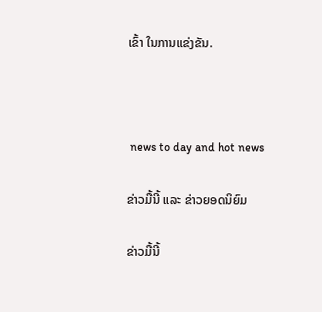ເຂົ້າ ໃນການແຂ່ງຂັນ.



 news to day and hot news

ຂ່າວມື້ນີ້ ແລະ ຂ່າວຍອດນິຍົມ

ຂ່າວມື້ນີ້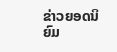ຂ່າວຍອດນິຍົມ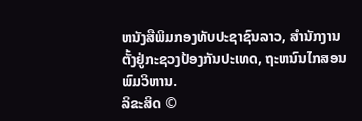ຫນັງສືພິມກອງທັບປະຊາຊົນລາວ, ສຳນັກງານຕັ້ງຢູ່ກະຊວງປ້ອງກັນປະເທດ, ຖະຫນົນໄກສອນພົມວິຫານ.
ລິຂະສິດ ©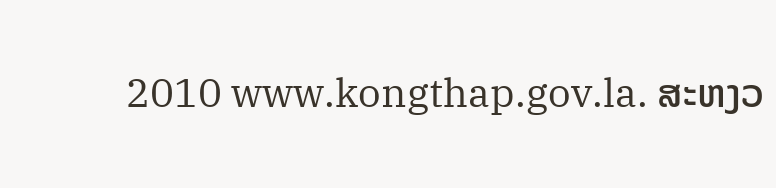2010 www.kongthap.gov.la. ສະຫງວ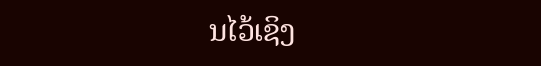ນໄວ້ເຊິງ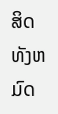ສິດທັງຫມົດ